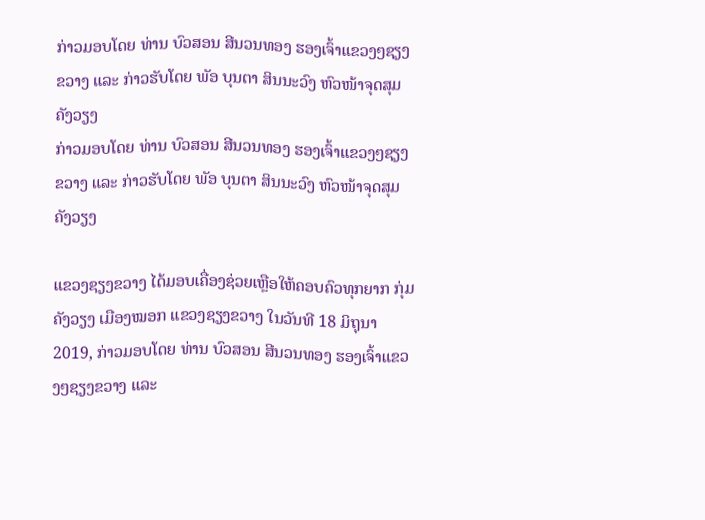ກ່າວມອບໂດຍ ທ່ານ ບົວສອນ ສີນວນທອງ ຮອງເຈົ້າແຂວງໆຊຽງຂວາງ ແລະ ກ່າວຮັບໂດຍ ພັອ ບຸນຕາ ສິນນະວົງ ຫົວໜ້າຈຸດສຸມຄັງວຽງ
ກ່າວມອບໂດຍ ທ່ານ ບົວສອນ ສີນວນທອງ ຮອງເຈົ້າແຂວງໆຊຽງຂວາງ ແລະ ກ່າວຮັບໂດຍ ພັອ ບຸນຕາ ສິນນະວົງ ຫົວໜ້າຈຸດສຸມຄັງວຽງ

ແຂວງຊຽງຂວາງ ໄດ້ມອບເຄື່ອງຊ່ວຍເຫຼືອໃຫ້ຄອບຄົວທຸກຍາກ ກຸ່ມຄັງວຽງ ເມືອງໝອກ ແຂວງຊຽງຂວາງ ໃນວັນທີ 18 ມິຖຸນາ 2019, ກ່າວມອບໂດຍ ທ່ານ ບົວສອນ ສີນວນທອງ ຮອງເຈົ້າແຂວງໆຊຽງຂວາງ ແລະ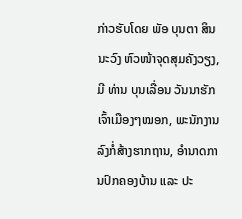ກ່າວຮັບໂດຍ ພັອ ບຸນຕາ ສິນນະວົງ ຫົວໜ້າຈຸດສຸມຄັງວຽງ, ມີ ທ່ານ ບຸນເລື່ອນ ວັນນາຮັກ ເຈົ້າເມືອງໆໝອກ, ພະນັກງານລົງກໍ່ສ້າງຮາກຖານ, ອຳນາດການປົກຄອງບ້ານ ແລະ ປະ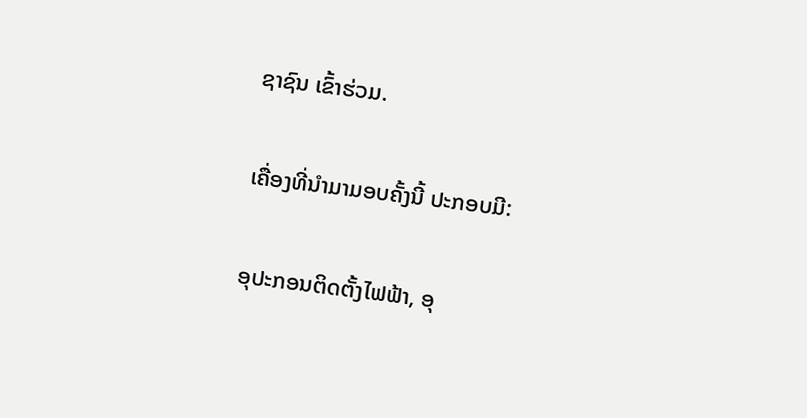ຊາຊົນ ເຂົ້າຮ່ວມ.

ເຄື່ອງທີ່ນຳມາມອບຄັ້ງນີ້ ປະກອບມີ:

ອຸປະກອນຕິດຕັ້ງໄຟຟ້າ, ອຸ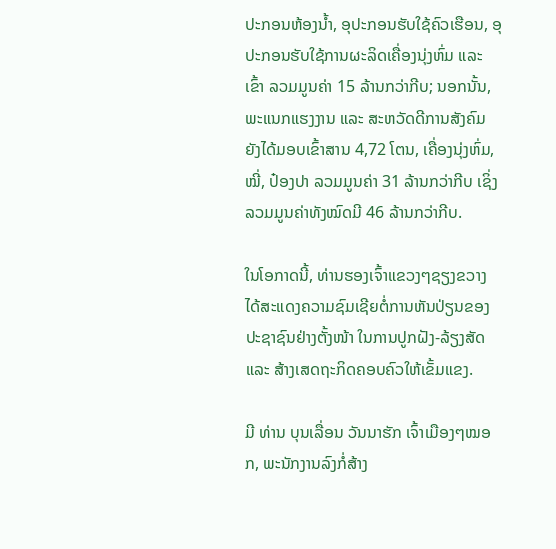ປະກອນຫ້ອງນ້ຳ, ອຸປະກອນຮັບໃຊ້ຄົວເຮືອນ, ອຸປະກອນຮັບໃຊ້ການຜະລິດເຄື່ອງນຸ່ງຫົ່ມ ແລະ ເຂົ້າ ລວມມູນຄ່າ 15 ລ້ານກວ່າກີບ; ນອກນັ້ນ, ພະແນກແຮງງານ ແລະ ສະຫວັດດີການສັງຄົມ ຍັງໄດ້ມອບເຂົ້າສານ 4,72 ໂຕນ, ເຄື່ອງນຸ່ງຫົ່ມ, ໝີ່, ປ໋ອງປາ ລວມມູນຄ່າ 31 ລ້ານກວ່າກີບ ເຊິ່ງລວມມູນຄ່າທັງໝົດມີ 46 ລ້ານກວ່າກີບ.

ໃນໂອກາດນີ້, ທ່ານຮອງເຈົ້າແຂວງໆຊຽງຂວາງ ໄດ້ສະແດງຄວາມຊົມເຊີຍຕໍ່ການຫັນປ່ຽນຂອງປະຊາຊົນຢ່າງຕັ້ງໜ້າ ໃນການປູກຝັງ-ລ້ຽງສັດ ແລະ ສ້າງເສດຖະກິດຄອບຄົວໃຫ້ເຂັ້ມແຂງ.

ມີ ທ່ານ ບຸນເລື່ອນ ວັນນາຮັກ ເຈົ້າເມືອງໆໝອກ, ພະນັກງານລົງກໍ່ສ້າງ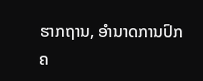ຮາກຖານ, ອຳນາດການປົກຄ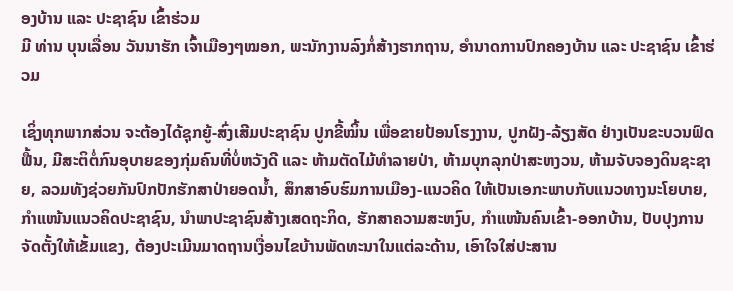ອງບ້ານ ແລະ ປະຊາຊົນ ເຂົ້າຮ່ວມ
ມີ ທ່ານ ບຸນເລື່ອນ ວັນນາຮັກ ເຈົ້າເມືອງໆໝອກ, ພະນັກງານລົງກໍ່ສ້າງຮາກຖານ, ອຳນາດການປົກຄອງບ້ານ ແລະ ປະຊາຊົນ ເຂົ້າຮ່ວມ

ເຊິ່ງທຸກພາກສ່ວນ ຈະຕ້ອງໄດ້ຊຸກຍູ້-ສົ່ງເສີມປະຊາຊົນ ປູກຂີ້ໝິ້ນ ເພື່ອຂາຍປ້ອນໂຮງງານ, ປູກຝັງ-ລ້ຽງສັດ ຢ່າງເປັນຂະບວນຟົດຟື້ນ, ມີສະຕິຕໍ່ກົນອຸບາຍຂອງກຸ່ມຄົນທີ່ບໍ່ຫວັງດີ ແລະ ຫ້າມຕັດໄມ້ທຳລາຍປ່າ, ຫ້າມບຸກລຸກປ່າສະຫງວນ, ຫ້າມຈັບຈອງດິນຊະຊາຍ, ລວມທັງຊ່ວຍກັນປົກປັກຮັກສາປ່າຍອດນ້ຳ, ສຶກສາອົບຮົມການເມືອງ-ແນວຄິດ ໃຫ້ເປັນເອກະພາບກັບແນວທາງນະໂຍບາຍ, ກຳແໜ້ນແນວຄິດປະຊາຊົນ, ນຳພາປະຊາຊົນສ້າງເສດຖະກິດ, ຮັກສາຄວາມສະຫງົບ, ກຳແໜ້ນຄົນເຂົ້າ-ອອກບ້ານ, ປັບປຸງການຈັດຕັ້ງໃຫ້ເຂັ້ມແຂງ, ຕ້ອງປະເມີນມາດຖານເງື່ອນໄຂບ້ານພັດທະນາໃນແຕ່ລະດ້ານ, ເອົາໃຈໃສ່ປະສານ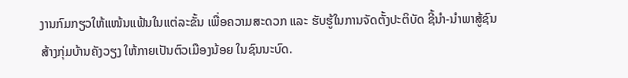ງານກົມກຽວໃຫ້ແໜ້ນແຟ້ນໃນແຕ່ລະຂັ້ນ ເພື່ອຄວາມສະດວກ ແລະ ຮັບຮູ້ໃນການຈັດຕັ້ງປະຕິບັດ ຊີ້ນຳ-ນຳພາສູ້ຊົນ ສ້າງກຸ່ມບ້ານຄັງວຽງ ໃຫ້ກາຍເປັນຕົວເມືອງນ້ອຍ ໃນຊົນນະບົດ.